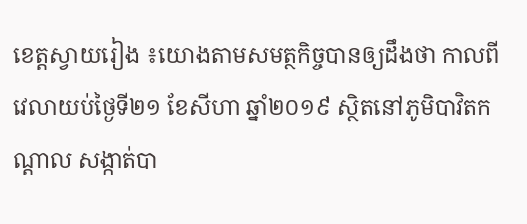ខេត្តស្វាយរៀង ៖យោងតាមសមត្ថកិច្ចបានឲ្យដឹងថា កាលពីវេលាយប់ថ្ងៃទី២១ ខែសីហា ឆ្នាំ២០១៩ ស្ថិតនៅភូមិបាវិតកណ្តាល សង្កាត់បា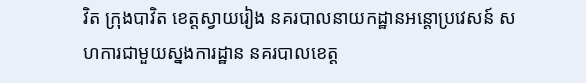វិត ក្រុងបាវិត ខេត្តស្វាយរៀង នគរបាលនាយកដ្ឋានអន្តោប្រវេសន៍ សហការជាមួយស្នងការដ្ឋាន នគរបាលខេត្ត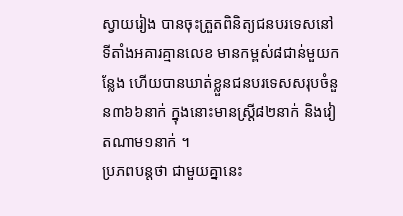ស្វាយរៀង បានចុះត្រួតពិនិត្យជនបរទេសនៅទីតាំងអគារគ្មានលេខ មានកម្ពស់៨ជាន់មួយកន្លែង ហើយបានឃាត់ខ្លួនជនបរទេសសរុបចំនួន៣៦៦នាក់ ក្នុងនោះមានស្ត្រី៨២នាក់ និងវៀតណាម១នាក់ ។
ប្រភពបន្តថា ជាមួយគ្នានេះ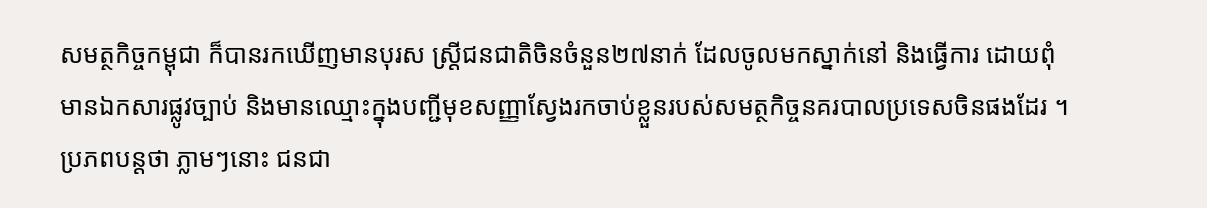សមត្ថកិច្ចកម្ពុជា ក៏បានរកឃើញមានបុរស ស្ត្រីជនជាតិចិនចំនួន២៧នាក់ ដែលចូលមកស្នាក់នៅ និងធ្វើការ ដោយពុំមានឯកសារផ្លូវច្បាប់ និងមានឈ្មោះក្នុងបញ្ជីមុខសញ្ញាស្វែងរកចាប់ខ្លួនរបស់សមត្ថកិច្ចនគរបាលប្រទេសចិនផងដែរ ។
ប្រភពបន្តថា ភ្លាមៗនោះ ជនជា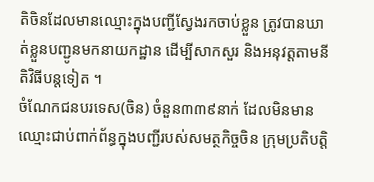តិចិនដែលមានឈ្មោះក្នុងបញ្ជីស្វែងរកចាប់ខ្លួន ត្រូវបានឃាត់ខ្លួនបញ្ជូនមកនាយកដ្ឋាន ដើម្បីសាកសួរ និងអនុវត្តតាមនីតិវិធីបន្តទៀត ។
ចំណែកជនបរទេស(ចិន) ចំនួន៣៣៩នាក់ ដែលមិនមានឈ្មោះជាប់ពាក់ព័ន្ធក្នុងបញ្ជីរបស់សមត្ថកិច្ចចិន ក្រុមប្រតិបត្តិ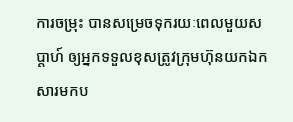ការចម្រុះ បានសម្រេចទុករយៈពេលមួយសប្តាហ៍ ឲ្យអ្នកទទួលខុសត្រូវក្រុមហ៊ុនយកឯកសារមកប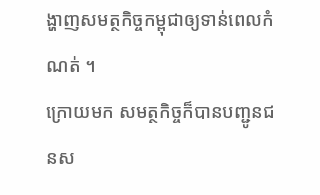ង្ហាញសមត្ថកិច្ចកម្ពុជាឲ្យទាន់ពេលកំណត់ ។
ក្រោយមក សមត្ថកិច្ចក៏បានបញ្ជូនជនស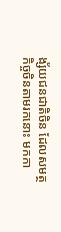ង្ស័យជនជាតិចិន ដែលសមត្ថកិច្ចចិនតាមរកនោះ មកកា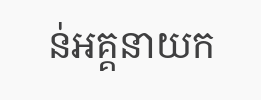ន់អគ្គនាយក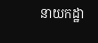នាយកដ្ឋា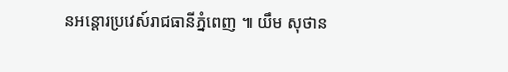នអន្តោរប្រវេស៍រាជធានីភ្នំពេញ ៕ យឹម សុថាន